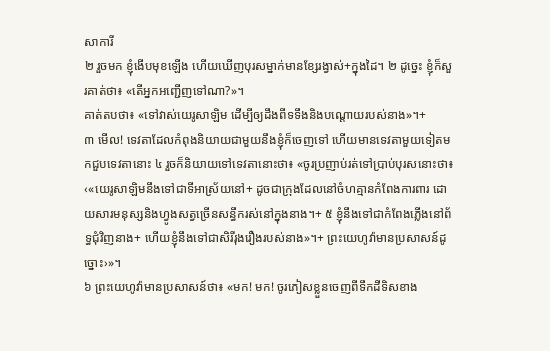សាការី
២ រួចមក ខ្ញុំងើបមុខឡើង ហើយឃើញបុរសម្នាក់មានខ្សែរង្វាស់+ក្នុងដៃ។ ២ ដូច្នេះ ខ្ញុំក៏សួរគាត់ថា៖ «តើអ្នកអញ្ជើញទៅណា?»។
គាត់តបថា៖ «ទៅវាស់យេរូសាឡិម ដើម្បីឲ្យដឹងពីទទឹងនិងបណ្ដោយរបស់នាង»។+
៣ មើល! ទេវតាដែលកំពុងនិយាយជាមួយនឹងខ្ញុំក៏ចេញទៅ ហើយមានទេវតាមួយទៀតមកជួបទេវតានោះ ៤ រួចក៏និយាយទៅទេវតានោះថា៖ «ចូរប្រញាប់រត់ទៅប្រាប់បុរសនោះថា៖ ‹«យេរូសាឡិមនឹងទៅជាទីអាស្រ័យនៅ+ ដូចជាក្រុងដែលនៅចំហគ្មានកំពែងការពារ ដោយសារមនុស្សនិងហ្វូងសត្វច្រើនសន្ធឹករស់នៅក្នុងនាង។+ ៥ ខ្ញុំនឹងទៅជាកំពែងភ្លើងនៅព័ទ្ធជុំវិញនាង+ ហើយខ្ញុំនឹងទៅជាសិរីរុងរឿងរបស់នាង»។+ ព្រះយេហូវ៉ាមានប្រសាសន៍ដូច្នោះ›»។
៦ ព្រះយេហូវ៉ាមានប្រសាសន៍ថា៖ «មក! មក! ចូរភៀសខ្លួនចេញពីទឹកដីទិសខាង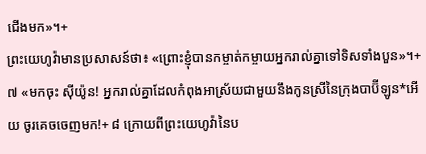ជើងមក»។+
ព្រះយេហូវ៉ាមានប្រសាសន៍ថា៖ «ព្រោះខ្ញុំបានកម្ចាត់កម្ចាយអ្នករាល់គ្នាទៅទិសទាំងបួន»។+
៧ «មកចុះ ស៊ីយ៉ូន! អ្នករាល់គ្នាដែលកំពុងអាស្រ័យជាមួយនឹងកូនស្រីនៃក្រុងបាប៊ីឡូន*អើយ ចូរគេចចេញមក!+ ៨ ក្រោយពីព្រះយេហូវ៉ានៃប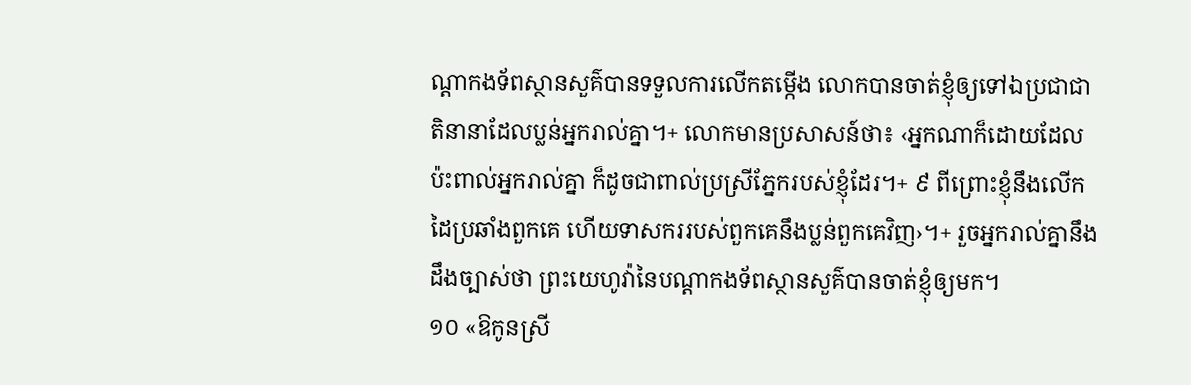ណ្ដាកងទ័ពស្ថានសួគ៌បានទទួលការលើកតម្កើង លោកបានចាត់ខ្ញុំឲ្យទៅឯប្រជាជាតិនានាដែលប្លន់អ្នករាល់គ្នា។+ លោកមានប្រសាសន៍ថា៖ ‹អ្នកណាក៏ដោយដែលប៉ះពាល់អ្នករាល់គ្នា ក៏ដូចជាពាល់ប្រស្រីភ្នែករបស់ខ្ញុំដែរ។+ ៩ ពីព្រោះខ្ញុំនឹងលើកដៃប្រឆាំងពួកគេ ហើយទាសកររបស់ពួកគេនឹងប្លន់ពួកគេវិញ›។+ រួចអ្នករាល់គ្នានឹងដឹងច្បាស់ថា ព្រះយេហូវ៉ានៃបណ្ដាកងទ័ពស្ថានសួគ៌បានចាត់ខ្ញុំឲ្យមក។
១០ «ឱកូនស្រី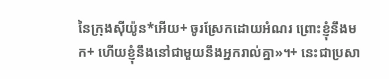នៃក្រុងស៊ីយ៉ូន*អើយ+ ចូរស្រែកដោយអំណរ ព្រោះខ្ញុំនឹងមក+ ហើយខ្ញុំនឹងនៅជាមួយនឹងអ្នករាល់គ្នា»។+ នេះជាប្រសា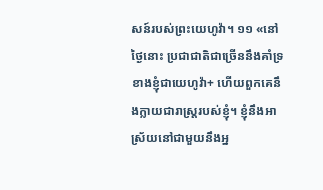សន៍របស់ព្រះយេហូវ៉ា។ ១១ «នៅថ្ងៃនោះ ប្រជាជាតិជាច្រើននឹងគាំទ្រខាងខ្ញុំជាយេហូវ៉ា+ ហើយពួកគេនឹងក្លាយជារាស្ត្ររបស់ខ្ញុំ។ ខ្ញុំនឹងអាស្រ័យនៅជាមួយនឹងអ្ន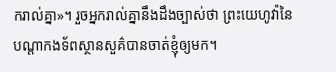ករាល់គ្នា»។ រួចអ្នករាល់គ្នានឹងដឹងច្បាស់ថា ព្រះយេហូវ៉ានៃបណ្ដាកងទ័ពស្ថានសួគ៌បានចាត់ខ្ញុំឲ្យមក។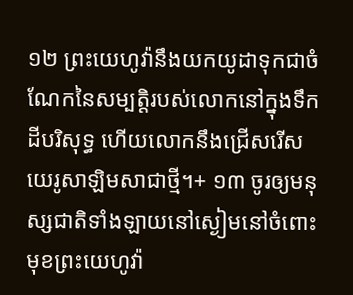១២ ព្រះយេហូវ៉ានឹងយកយូដាទុកជាចំណែកនៃសម្បត្តិរបស់លោកនៅក្នុងទឹកដីបរិសុទ្ធ ហើយលោកនឹងជ្រើសរើសយេរូសាឡិមសាជាថ្មី។+ ១៣ ចូរឲ្យមនុស្សជាតិទាំងឡាយនៅស្ងៀមនៅចំពោះមុខព្រះយេហូវ៉ា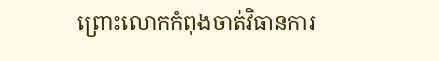ព្រោះលោកកំពុងចាត់វិធានការ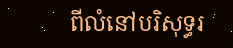ពីលំនៅបរិសុទ្ធរ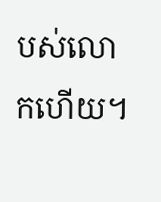បស់លោកហើយ។